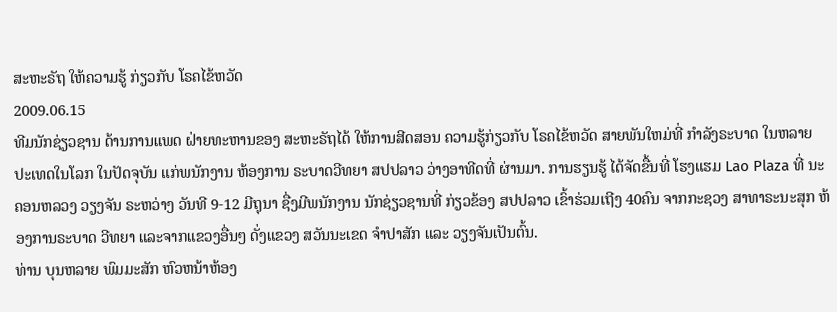ສະຫະຣັຖ ໃຫ້ຄວາມຮູ້ ກ່ຽວກັບ ໂຣຄໄຂ້ຫວັດ
2009.06.15
ທີມນັກຊ່ຽວຊານ ດ້ານການແພດ ຝ່າຍທະຫານຂອງ ສະຫະຣັຖໄດ້ ໃຫ້ການສີດສອນ ຄວາມຮູ້ກ່ຽວກັບ ໂຣຄໄຂ້ຫວັດ ສາຍພັນໃຫມ່ທີ່ ກຳລັງຣະບາດ ໃນຫລາຍ ປະເທດໃນໂລກ ໃນປັດຈຸບັນ ແກ່ພນັກງານ ຫ້ອງການ ຣະບາດວີທຍາ ສປປລາວ ວ່າງອາທີດທີ່ ຜ່ານມາ. ການຮຽນຮູ້ ໄດ້ຈັດຂື້ນທີ່ ໂຮງແຮມ Lao Plaza ທີ່ ນະຄອນຫລວງ ວຽງຈັນ ຣະຫວ່າງ ວັນທີ 9-12 ມີຖຸນາ ຊື່ງມີພນັກງານ ນັກຊ່ຽວຊານທີ່ ກ່ຽວຂ້ອງ ສປປລາວ ເຂົ້າຮ່ວມເຖີງ 40ຄົນ ຈາກກະຊວງ ສາທາຣະນະສຸກ ຫ້ອງການຣະບາດ ວີທຍາ ແລະຈາກແຂວງອື່ນໆ ດັ່ງແຂວງ ສວັນນະເຂດ ຈຳປາສັກ ແລະ ວຽງຈັນເປັນຕົ້ນ.
ທ່ານ ບຸນຫລາຍ ພົມມະສັກ ຫົວຫນ້າຫ້ອງ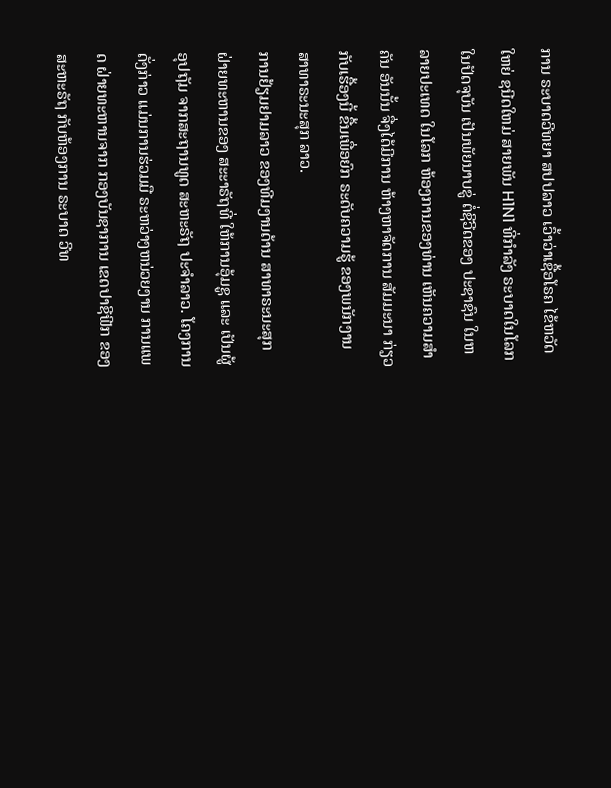ການ ຣະບາດວີທຍາ ສປປລາວ ເວົ້າວ່າເຊື້ອໂຣຄ ໄຂ້ຫວັດໃຫຍ່ ຊນີດໃຫມ່ ສາຍພັນ H1N1 ທີ່ກຳລັງ ຣະບາດໃນໂລກ ໃນປັດຈຸບັນ ເປັນພັຍນາບຂູ່ ຕໍ່ຊີວີດຂອງ ປະຊາຊົນ ໃນຫລາຍປະເທດ ໃນໂລກ ຫ້ອງການຂອງທ່ານ ເຫັນຄວາມສຳຄັນ ອັນນັ້ນ ຈື່ງໄດ້ມີການ ຫ້າງຫາຈັດການ ສັມມະນາ ກ່ຽວກັບເຮື້ອງນີ້ ຂື້ນເພື່ອຍົກ ຣະດັບຄວາມຮູ້ ຂອງພນັກງານ ສາທາຣະນະສຸກ ລາວ.
ການຢ້ຽມຢາມລາວ ຂອງທີມງານດ້ານ ສາທາຣະນະສຸກ ຝ່າຍທະຫານຂອງ ສະະາຣັຖທີ່ ໃຫ້ການອຸ້ມຊູ ແລະ ເປັນຜູ້ອຸປຖັມ ຈາກສະຖານທູດ ສະຫະຣັຖ ປະຈຳລາວ. ໂຄງການດັ່ງກ່າວ ແມ່ນການຮ່ວມມື ຣະຫວ່າງຫນ່ວຍງານ ການແພດ ຝ່າຍທະຫານຈາກ ກອງບັນຊາການ ເຂດປາຊີຟີກ ຂອງສະຫະຣັຖ ກັບຫ້ອງການ ຣະບາດ ວີທ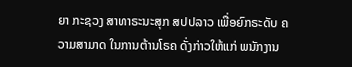ຍາ ກະຊວງ ສາທາຣະນະສຸກ ສປປລາວ ເພື່ອຍົກຣະດັບ ຄວາມສາມາດ ໃນການຕ້ານໂຣຄ ດັ່ງກ່າວໃຫ້ແກ່ ພນັກງານ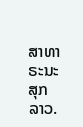ສາທາຣະນະສຸກ ລາວ.